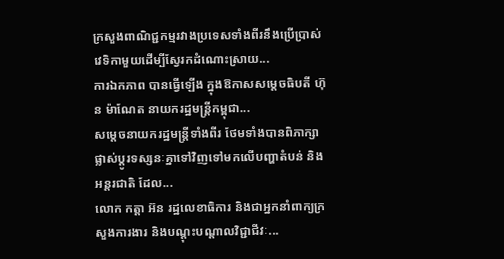ក្រសួងពាណិជ្ជកម្មរវាងប្រទេសទាំងពីរនឹងប្រើប្រាស់វេទិកាមួយដើម្បីស្វែរកដំណោះស្រាយ...
ការឯកភាព បានធ្វើឡើង ក្នុងឱកាសសម្ដេចធិបតី ហ៊ុន ម៉ាណែត នាយករដ្ឋមន្ត្រីកម្ពុជា...
សម្តេចនាយករដ្ឋមន្ត្រីទាំងពីរ ថែមទាំងបានពិភាក្សាផ្លាស់ប្តូរទស្សនៈគ្នាទៅវិញទៅមកលើបញ្ហាតំបន់ និងអន្តរជាតិ ដែល...
លោក កត្តា អ៊ន រដ្ឋលេខាធិការ និងជាអ្នកនាំពាក្យក្រសួងការងារ និងបណ្ដុះបណ្ដាលវិជ្ជាជីវៈ...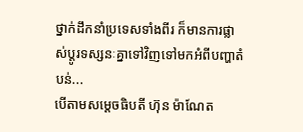ថ្នាក់ដឹកនាំប្រទេសទាំងពីរ ក៏មានការផ្លាស់ប្ដូរទស្សនៈគ្នាទៅវិញទៅមកអំពីបញ្ហាតំបន់...
បើតាមសម្ដេចធិបតី ហ៊ុន ម៉ាណែត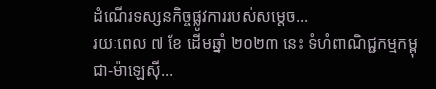ដំណើរទស្សនកិច្ចផ្លូវការរបស់សម្ដេច...
រយៈពេល ៧ ខែ ដើមឆ្នាំ ២០២៣ នេះ ទំហំពាណិជ្ជកម្មកម្ពុជា-ម៉ាឡេស៊ី...